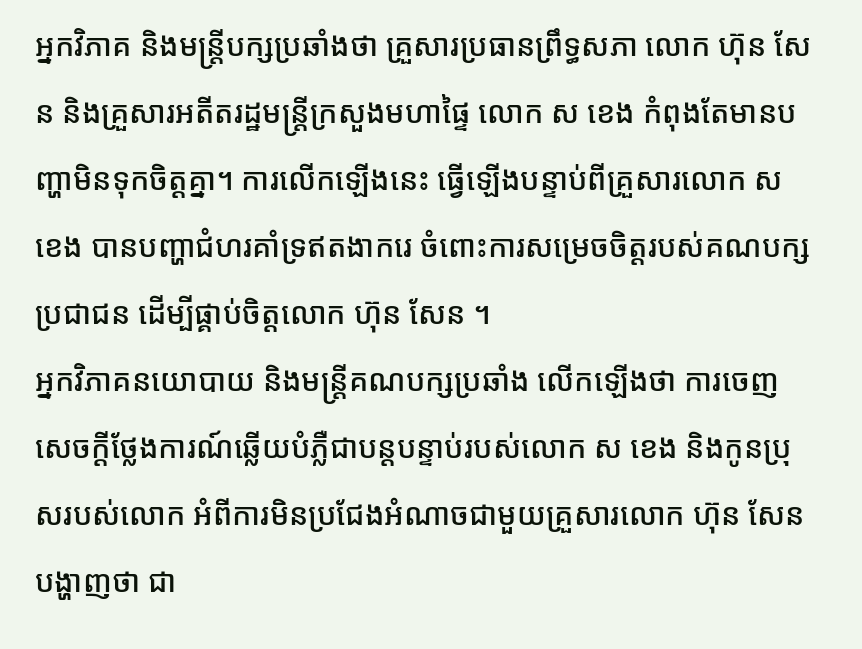អ្នកវិភាគ និងមន្ត្រីបក្សប្រឆាំងថា គ្រួសារប្រធានព្រឹទ្ធសភា លោក ហ៊ុន សែន និងគ្រួសារអតីតរដ្ឋមន្ត្រីក្រសួងមហាផ្ទៃ លោក ស ខេង កំពុងតែមានបញ្ហាមិនទុកចិត្តគ្នា។ ការលើកឡើងនេះ ធ្វើឡើងបន្ទាប់ពីគ្រួសារលោក ស ខេង បានបញ្ហាជំហរគាំទ្រឥតងាករេ ចំពោះការសម្រេចចិត្តរបស់គណបក្សប្រជាជន ដើម្បីផ្គាប់ចិត្តលោក ហ៊ុន សែន ។
អ្នកវិភាគនយោបាយ និងមន្ត្រីគណបក្សប្រឆាំង លើកឡើងថា ការចេញសេចក្ដីថ្លែងការណ៍ឆ្លើយបំភ្លឺជាបន្តបន្ទាប់របស់លោក ស ខេង និងកូនប្រុសរបស់លោក អំពីការមិនប្រជែងអំណាចជាមួយគ្រួសារលោក ហ៊ុន សែន បង្ហាញថា ជា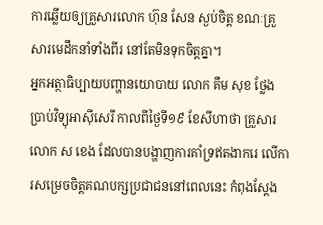ការឆ្លើយឲ្យគ្រួសារលោក ហ៊ុន សែន ស្ងប់ចិត្ត ខណៈគ្រួសារមេដឹកនាំទាំងពីរ នៅតែមិនទុកចិត្តគ្នា។
អ្នកអត្ថាធិប្បាយបញ្ហានយោបាយ លោក គឹម សុខ ថ្លែងប្រាប់វិទ្យុអាស៊ីសេរី កាលពីថ្ងៃទី១៩ ខែសីហាថា គ្រួសារលោក ស ខេង ដែលបានបង្ហាញការគាំទ្រឥតងាករេ លើការសម្រេចចិត្តគណបក្សប្រជាជននៅពេលនេះ កំពុងស្ដែង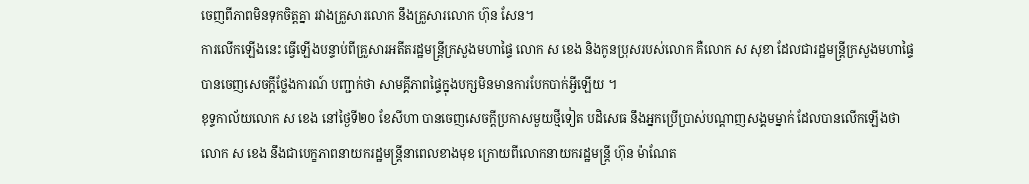ចេញពីភាពមិនទុកចិត្តគ្នា រវាងគ្រួសារលោក នឹងគ្រួសារលោក ហ៊ុន សែន។
ការលើកឡើងនេះ ធ្វើឡើងបន្ទាប់ពីគ្រួសារអតីតរដ្ឋមន្ត្រីក្រសួងមហាផ្ទៃ លោក ស ខេង និងកូនប្រុសរបស់លោក គឺលោក ស សុខា ដែលជារដ្ឋមន្ត្រីក្រសួងមហាផ្ទៃ បានចេញសេចក្ដីថ្លែងការណ៍ បញ្ជាក់ថា សាមគ្គីភាពផ្ទៃក្នុងបក្សមិនមានការបែកបាក់អ្វីឡើយ ។
ខុទ្ទកាល័យលោក ស ខេង នៅថ្ងៃទី២០ ខែសីហា បានចេញសេចក្ដីប្រកាសមួយថ្មីទៀត បដិសេធ នឹងអ្នកប្រើប្រាស់បណ្ដាញសង្គមម្នាក់ ដែលបានលើកឡើងថា លោក ស ខេង នឹងជាបេក្ខភាពនាយករដ្ឋមន្ត្រីនាពេលខាងមុខ ក្រោយពីលោកនាយករដ្ឋមន្ត្រី ហ៊ុន ម៉ាណែត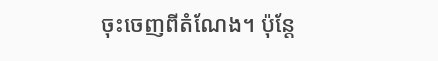ចុះចេញពីតំណែង។ ប៉ុន្តែ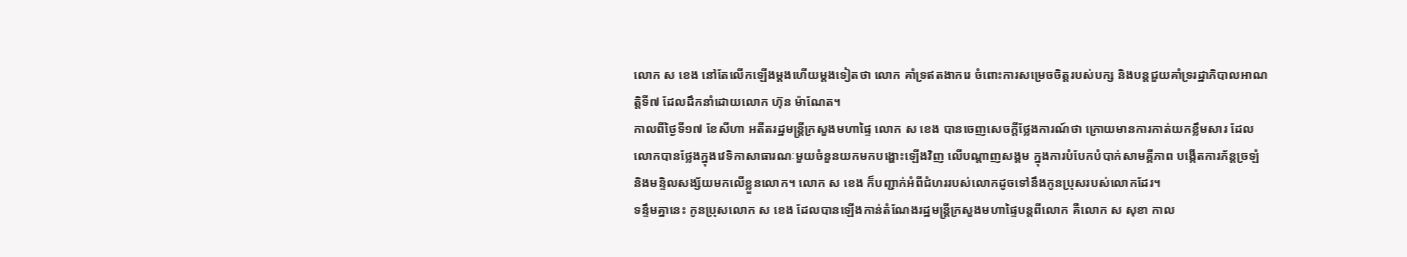លោក ស ខេង នៅតែលើកឡើងម្ដងហើយម្ដងទៀតថា លោក គាំទ្រឥតងាករេ ចំពោះការសម្រេចចិត្តរបស់បក្ស និងបន្តជួយគាំទ្ររដ្ឋាភិបាលអាណត្តិទី៧ ដែលដឹកនាំដោយលោក ហ៊ុន ម៉ាណែត។
កាលពីថ្ងៃទី១៧ ខែសីហា អតីតរដ្ឋមន្ត្រីក្រសួងមហាផ្ទៃ លោក ស ខេង បានចេញសេចក្ដីថ្លែងការណ៍ថា ក្រោយមានការកាត់យកខ្លឹមសារ ដែលលោកបានថ្លែងក្នុងវេទិកាសាធារណៈមួយចំនួនយកមកបង្ហោះឡើងវិញ លើបណ្ដាញសង្គម ក្នុងការបំបែកបំបាក់សាមគ្គីភាព បង្កើតការភ័ន្តច្រឡំ និងមន្ទិលសង្ស័យមកលើខ្លួនលោក។ លោក ស ខេង ក៏បញ្ជាក់អំពីជំហររបស់លោកដូចទៅនឹងកូនប្រុសរបស់លោកដែរ។
ទន្ទឹមគ្នានេះ កូនប្រុសលោក ស ខេង ដែលបានឡើងកាន់តំណែងរដ្ឋមន្ត្រីក្រសួងមហាផ្ទៃបន្តពីលោក គឺលោក ស សុខា កាល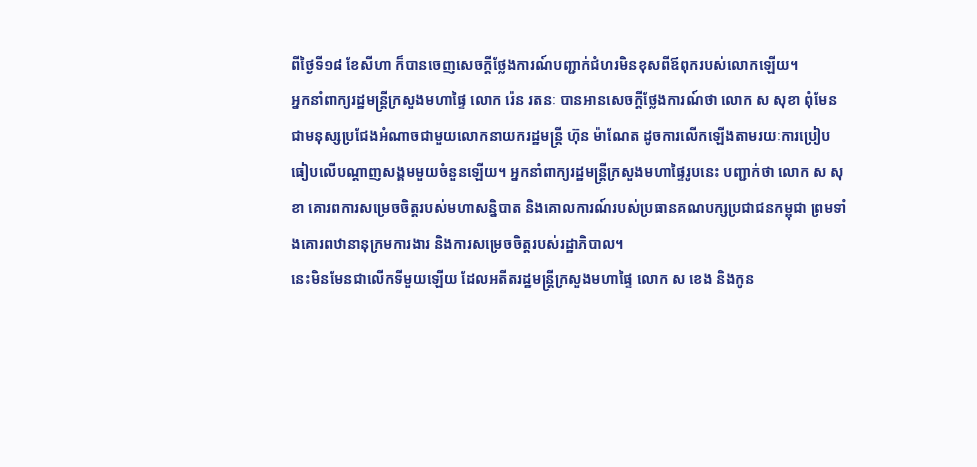ពីថ្ងៃទី១៨ ខែសីហា ក៏បានចេញសេចក្ដីថ្លែងការណ៍បញ្ជាក់ជំហរមិនខុសពីឪពុករបស់លោកឡើយ។
អ្នកនាំពាក្យរដ្ឋមន្ត្រីក្រសួងមហាផ្ទៃ លោក រ៉េន រតនៈ បានអានសេចក្ដីថ្លែងការណ៍ថា លោក ស សុខា ពុំមែនជាមនុស្សប្រជែងអំណាចជាមួយលោកនាយករដ្ឋមន្ត្រី ហ៊ុន ម៉ាណែត ដូចការលើកឡើងតាមរយៈការប្រៀបធៀបលើបណ្ដាញសង្គមមួយចំនួនឡើយ។ អ្នកនាំពាក្យរដ្ឋមន្ត្រីក្រសួងមហាផ្ទៃរូបនេះ បញ្ជាក់ថា លោក ស សុខា គោរពការសម្រេចចិត្តរបស់មហាសន្និបាត និងគោលការណ៍របស់ប្រធានគណបក្សប្រជាជនកម្ពុជា ព្រមទាំងគោរពឋានានុក្រមការងារ និងការសម្រេចចិត្តរបស់រដ្ឋាភិបាល។
នេះមិនមែនជាលើកទីមួយឡើយ ដែលអតីតរដ្ឋមន្ត្រីក្រសួងមហាផ្ទៃ លោក ស ខេង និងកូន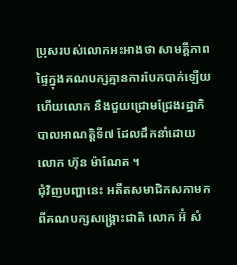ប្រុសរបស់លោកអះអាងថា សាមគ្គីភាពផ្ទៃក្នុងគណបក្សគ្មានការបែកបាក់ឡើយ ហើយលោក នឹងជួយជ្រោមជ្រែងរដ្ឋាភិបាលអាណត្តិទី៧ ដែលដឹកនាំដោយលោក ហ៊ុន ម៉ាណែត ។
ជុំវិញបញ្ហានេះ អតីតសមាជិកសភាមកពីគណបក្សសង្គ្រោះជាតិ លោក អ៊ំ សំ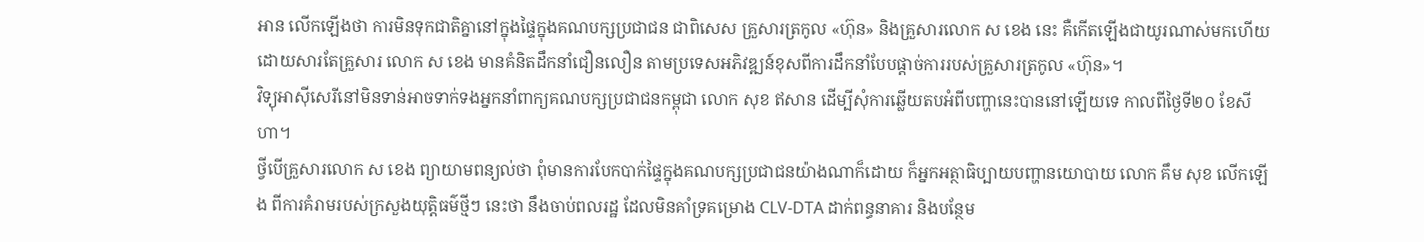អាន លើកឡើងថា ការមិនទុកជាតិគ្នានៅក្នុងផ្ទៃក្នុងគណបក្សប្រជាជន ជាពិសេស គ្រួសារត្រកូល «ហ៊ុន» និងគ្រួសារលោក ស ខេង នេះ គឺកើតឡើងជាយូរណាស់មកហើយ ដោយសារតែគ្រួសារ លោក ស ខេង មានគំនិតដឹកនាំជឿនលឿន តាមប្រទេសអភិវឌ្ឍន៍ខុសពីការដឹកនាំបែបផ្ដាច់ការរបស់គ្រួសារត្រកូល «ហ៊ុន»។
វិទ្យុអាស៊ីសេរីនៅមិនទាន់អាចទាក់ទងអ្នកនាំពាក្យគណបក្សប្រជាជនកម្ពុជា លោក សុខ ឥសាន ដើម្បីសុំការឆ្លើយតបអំពីបញ្ហានេះបាននៅឡើយទេ កាលពីថ្ងៃទី២០ ខែសីហា។
ថ្វីបើគ្រួសារលោក ស ខេង ព្យាយាមពន្យល់ថា ពុំមានការបែកបាក់ផ្ទៃក្នុងគណបក្សប្រជាជនយ៉ាងណាក៏ដោយ ក៏អ្នកអត្ថាធិប្បាយបញ្ហានយោបាយ លោក គឹម សុខ លើកឡើង ពីការគំរាមរបស់ក្រសួងយុត្តិធម៌ថ្មីៗ នេះថា នឹងចាប់ពលរដ្ឋ ដែលមិនគាំទ្រគម្រោង CLV-DTA ដាក់ពន្ធនាគារ និងបន្ថែម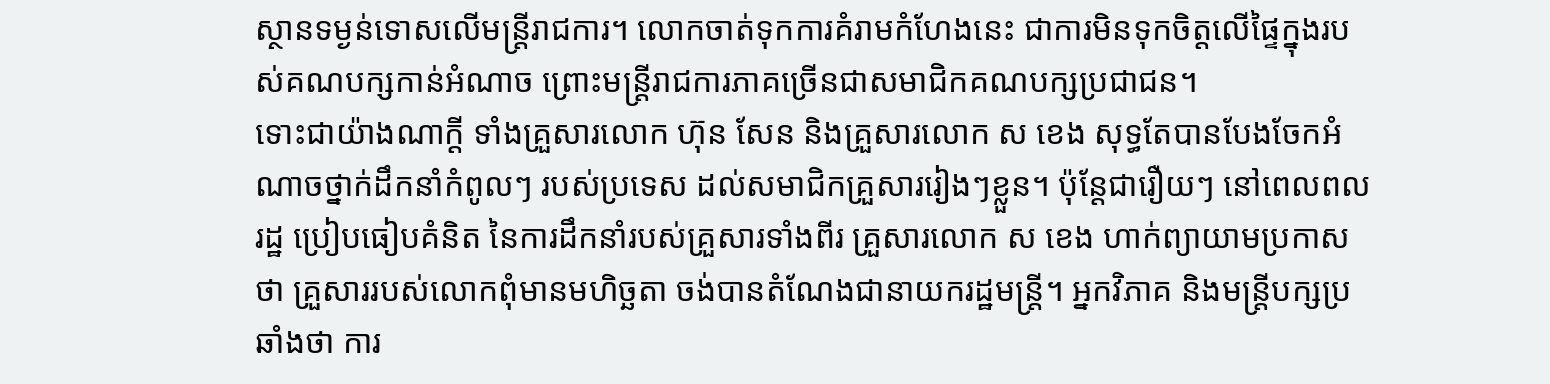ស្ថានទម្ងន់ទោសលើមន្ត្រីរាជការ។ លោកចាត់ទុកការគំរាមកំហែងនេះ ជាការមិនទុកចិត្តលើផ្ទៃក្នុងរបស់គណបក្សកាន់អំណាច ព្រោះមន្ត្រីរាជការភាគច្រើនជាសមាជិកគណបក្សប្រជាជន។
ទោះជាយ៉ាងណាក្ដី ទាំងគ្រួសារលោក ហ៊ុន សែន និងគ្រួសារលោក ស ខេង សុទ្ធតែបានបែងចែកអំណាចថ្នាក់ដឹកនាំកំពូលៗ របស់ប្រទេស ដល់សមាជិកគ្រួសាររៀងៗខ្លួន។ ប៉ុន្តែជារឿយៗ នៅពេលពលរដ្ឋ ប្រៀបធៀបគំនិត នៃការដឹកនាំរបស់គ្រួសារទាំងពីរ គ្រួសារលោក ស ខេង ហាក់ព្យាយាមប្រកាសថា គ្រួសាររបស់លោកពុំមានមហិច្ឆតា ចង់បានតំណែងជានាយករដ្ឋមន្ត្រី។ អ្នកវិភាគ និងមន្ត្រីបក្សប្រឆាំងថា ការ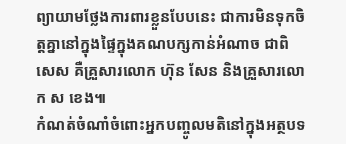ព្យាយាមថ្លែងការពារខ្លួនបែបនេះ ជាការមិនទុកចិត្តគ្នានៅក្នុងផ្ទៃក្នុងគណបក្សកាន់អំណាច ជាពិសេស គឺគ្រួសារលោក ហ៊ុន សែន និងគ្រួសារលោក ស ខេង៕
កំណត់ចំណាំចំពោះអ្នកបញ្ចូលមតិនៅក្នុងអត្ថបទ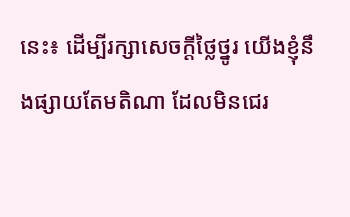នេះ៖ ដើម្បីរក្សាសេចក្ដីថ្លៃថ្នូរ យើងខ្ញុំនឹងផ្សាយតែមតិណា ដែលមិនជេរ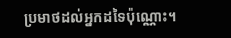ប្រមាថដល់អ្នកដទៃប៉ុណ្ណោះ។